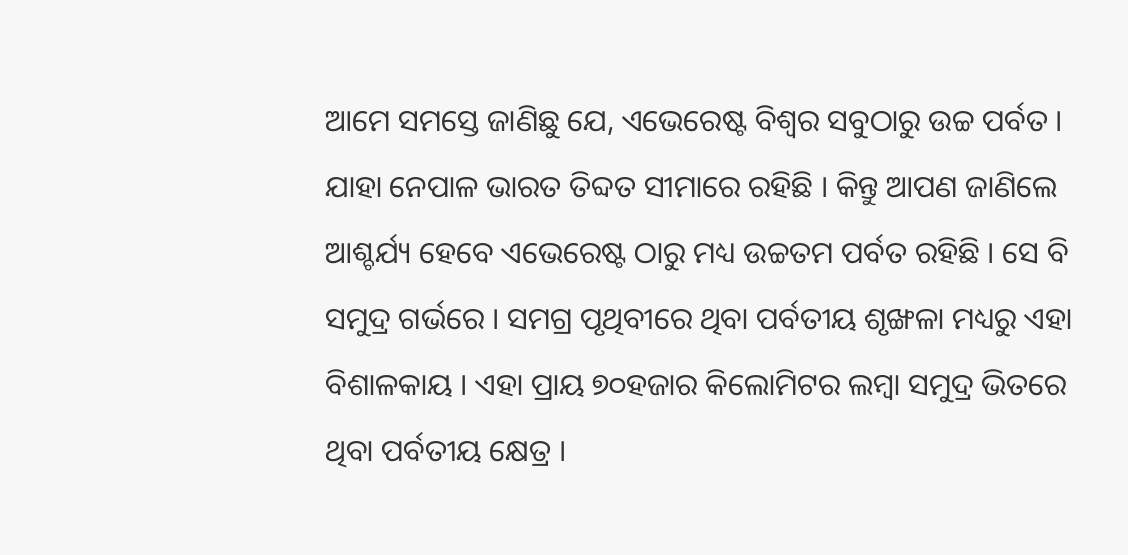ଆମେ ସମସ୍ତେ ଜାଣିଛୁ ଯେ, ଏଭେରେଷ୍ଟ ବିଶ୍ୱର ସବୁଠାରୁ ଉଚ୍ଚ ପର୍ବତ । ଯାହା ନେପାଳ ଭାରତ ତିବ୍ଦତ ସୀମାରେ ରହିଛି । କିନ୍ତୁ ଆପଣ ଜାଣିଲେ ଆଶ୍ଚର୍ଯ୍ୟ ହେବେ ଏଭେରେଷ୍ଟ ଠାରୁ ମଧ୍ୟ ଉଚ୍ଚତମ ପର୍ବତ ରହିଛି । ସେ ବି ସମୁଦ୍ର ଗର୍ଭରେ । ସମଗ୍ର ପୃଥିବୀରେ ଥିବା ପର୍ବତୀୟ ଶୃଙ୍ଖଳା ମଧ୍ୟରୁ ଏହା ବିଶାଳକାୟ । ଏହା ପ୍ରାୟ ୭୦ହଜାର କିଲୋମିଟର ଲମ୍ବା ସମୁଦ୍ର ଭିତରେ ଥିବା ପର୍ବତୀୟ କ୍ଷେତ୍ର ।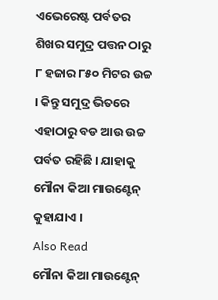ଏଭେରେଷ୍ଟ ପର୍ବତର ଶିଖର ସମୁଦ୍ର ପତ୍ତନ ଠାରୁ ୮ ହଜାର ୮୫୦ ମିଟର ଉଚ୍ଚ । କିନ୍ତୁ ସମୁଦ୍ର ଭିତରେ ଏହାଠାରୁ ବଡ ଆଉ ଉଚ୍ଚ ପର୍ବତ ରହିଛି । ଯାହାକୁ ମୌନା କିଆ ମାଉଣ୍ଟେନ୍ କୁହାଯାଏ ।
Also Read
ମୌନା କିଆ ମାଉଣ୍ଟେନ୍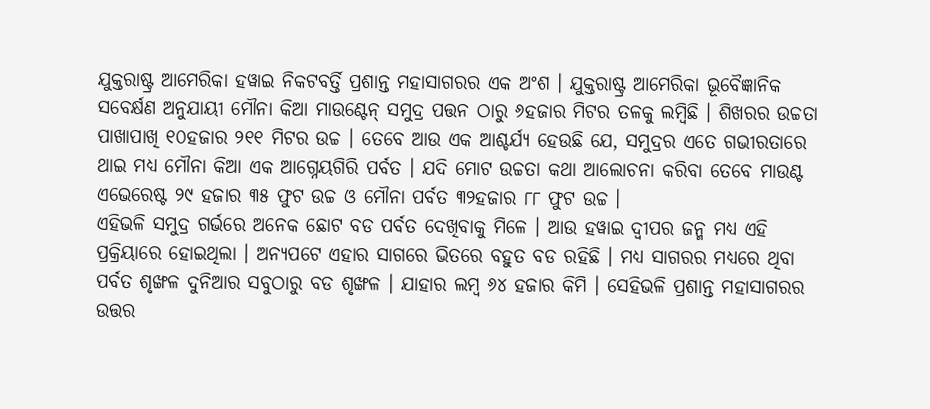ଯୁକ୍ତରାଷ୍ଟ୍ର ଆମେରିକା ହୱାଇ ନିକଟବର୍ତ୍ତି ପ୍ରଶାନ୍ତ ମହାସାଗରର ଏକ ଅଂଶ । ଯୁକ୍ତରାଷ୍ଟ୍ର ଆମେରିକା ଭୂବୈଜ୍ଞାନିକ ସବେର୍କ୍ଷଣ ଅନୁଯାୟୀ ମୌନା କିଆ ମାଉଣ୍ଟେନ୍ ସମୁଦ୍ର ପତ୍ତନ ଠାରୁ ୬ହଜାର ମିଟର ତଳକୁ ଲମ୍ବିଛି । ଶିଖରର ଉଚ୍ଚତା ପାଖାପାଖି ୧୦ହଜାର ୨୧୧ ମିଟର ଉଚ୍ଚ । ତେବେ ଆଉ ଏକ ଆଶ୍ଚର୍ଯ୍ୟ ହେଉଛି ଯେ, ସମୁଦ୍ରର ଏତେ ଗଭୀରତାରେ ଥାଇ ମଧ୍ୟ ମୌନା କିଆ ଏକ ଆଗ୍ନେୟଗିରି ପର୍ବତ । ଯଦି ମୋଟ ଉଚ୍ଚତା କଥା ଆଲୋଚନା କରିବା ତେବେ ମାଉଣ୍ଟ ଏଭେରେଷ୍ଟ ୨୯ ହଜାର ୩୫ ଫୁଟ ଉଚ୍ଚ ଓ ମୌନା ପର୍ବତ ୩୨ହଜାର ୮୮ ଫୁଟ ଉଚ୍ଚ ।
ଏହିଭଳି ସମୁଦ୍ର ଗର୍ଭରେ ଅନେକ ଛୋଟ ବଡ ପର୍ବତ ଦେଖିବାକୁ ମିଳେ । ଆଉ ହୱାଇ ଦ୍ୱୀପର ଜନ୍ମ ମଧ୍ୟ ଏହି ପ୍ରକ୍ରିୟାରେ ହୋଇଥିଲା । ଅନ୍ୟପଟେ ଏହାର ସାଗରେ ଭିତରେ ବହୁତ ବଡ ରହିଛି । ମଧ୍ୟ ସାଗରର ମଧ୍ୟରେ ଥିବା ପର୍ବତ ଶୃଙ୍ଖଳ ଦୁନିଆର ସବୁଠାରୁ ବଡ ଶୃଙ୍ଖଳ । ଯାହାର ଲମ୍ବ ୬୪ ହଜାର କିମି । ସେହିଭଳି ପ୍ରଶାନ୍ତ ମହାସାଗରର ଉତ୍ତର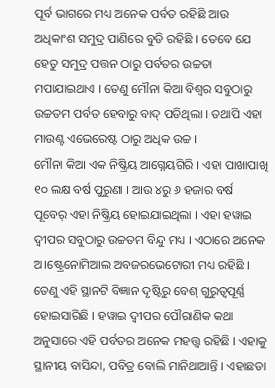ପୂର୍ବ ଭାଗରେ ମଧ୍ୟ ଅନେକ ପର୍ବତ ରହିଛି ଆଉ ଅଧିକାଂଶ ସମୁଦ୍ର ପାଣିରେ ବୁଡି ରହିଛି । ତେବେ ଯେ ହେତୁ ସମୁଦ୍ର ପତ୍ତନ ଠାରୁ ପର୍ବତର ଉଚ୍ଚତା ମପାଯାଇଥାଏ । ତେଣୁ ମୌନା କିଆ ବିଶ୍ୱର ସବୁଠାରୁ ଉଚ୍ଚତମ ପର୍ବତ ହେବାରୁ ବାଦ୍ ପଡିଥିଲା । ତଥାପି ଏହା ମାଉଣ୍ଟ ଏଭେରେଷ୍ଟ ଠାରୁ ଅଧିକ ଉଚ୍ଚ ।
ମୌନା କିଆ ଏକ ନିଷ୍କ୍ରିୟ ଆଗ୍ନେୟଗିରି । ଏହା ପାଖାପାଖି ୧୦ ଲକ୍ଷ ବର୍ଷ ପୁରୁଣା । ଆଉ ୪ରୁ ୬ ହଜାର ବର୍ଷ ପୂବେର୍ ଏହା ନିଷ୍କ୍ରିୟ ହୋଇଯାଇଥିଲା । ଏହା ହୱାଇ ଦ୍ୱୀପର ସବୁଠାରୁ ଉଚ୍ଚତମ ବିନ୍ଦୁ ମଧ୍ୟ । ଏଠାରେ ଅନେକ ଅ।ଷ୍ଟ୍ରେନୋମିଆଲ ଅବଜରଭେଟୋରୀ ମଧ୍ୟ ରହିଛି । ତେଣୁ ଏହି ସ୍ଥାନଟି ବିଜ୍ଞାନ ଦୃଷ୍ଟିରୁ ବେଶ୍ ଗୁରୁତ୍ୱପୂର୍ଣ୍ଣ ହୋଇସାରିଛି । ହୱାଇ ଦ୍ୱୀପର ପୌରାଣିକ କଥା ଅନୁସାରେ ଏହି ପର୍ବତର ଅନେକ ମହତ୍ତ୍ୱ ରହିଛି । ଏହାକୁ ସ୍ଥାନୀୟ ବାସିନ୍ଦା, ପବିତ୍ର ବୋଲି ମାନିଥାଆନ୍ତି । ଏହାଛଡା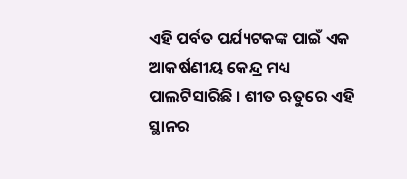ଏହି ପର୍ବତ ପର୍ଯ୍ୟଟକଙ୍କ ପାଇଁ ଏକ ଆକର୍ଷଣୀୟ କେନ୍ଦ୍ର ମଧ୍ୟ ପାଲଟିସାରିଛି । ଶୀତ ଋତୁରେ ଏହି ସ୍ଥାନର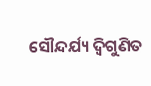ସୌନ୍ଦର୍ଯ୍ୟ ଦ୍ୱିଗୁଣିତ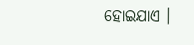ହୋଇଯାଏ ।